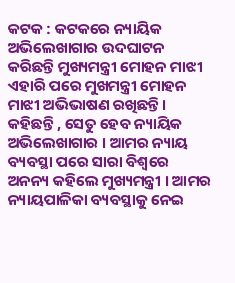କଟକ : କଟକରେ ନ୍ୟାୟିକ ଅଭିଲେଖାଗାର ଉଦଘାଟନ କରିଛନ୍ତି ମୁଖ୍ୟମନ୍ତ୍ରୀ ମୋହନ ମାଝୀ ଏହାରି ପରେ ମୁଖମନ୍ତ୍ରୀ ମୋହନ ମାଝୀ ଅଭିଭାଷଣ ରଖିଛନ୍ତି । କହିଛନ୍ତି , ସେତୁ ହେବ ନ୍ୟାୟିକ ଅଭିଲେଖାଗାର । ଆମର ନ୍ୟାୟ ବ୍ୟବସ୍ଥା ପରେ ସାରା ବିଶ୍ୱରେ ଅନନ୍ୟ କହିଲେ ମୁଖ୍ୟମନ୍ତ୍ରୀ । ଆମର ନ୍ୟାୟପାଳିକା ବ୍ୟବସ୍ଥାକୁ ନେଇ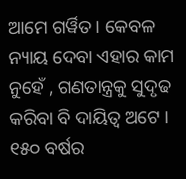ଆମେ ଗର୍ୱିତ । କେବଳ ନ୍ୟାୟ ଦେବା ଏହାର କାମ ନୁହେଁ , ଗଣତାନ୍ତ୍ରକୁ ସୁଦୃଢ କରିବା ବି ଦାୟିତ୍ୱ ଅଟେ । ୧୫୦ ବର୍ଷର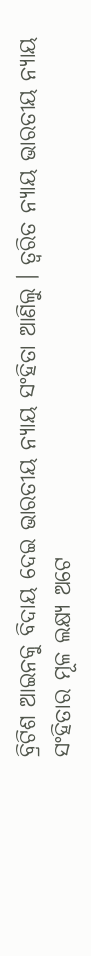ବ୍ରିଟିଶ ଆଇନକୁ ବିଦାୟ ଦେଇ ଭାରତୀୟ ନ୍ୟାୟ ସଂହିତା ଆଣିଲୁ । ତ୍ୱରିତ ନ୍ୟାୟ ଭାରତୀୟ ନ୍ୟାୟ ସଂହିତାର ମୂଳ ଲକ୍ଷ୍ୟ ଅଟେ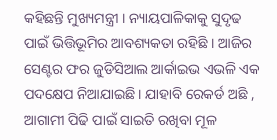କହିଛନ୍ତି ମୁଖ୍ୟମନ୍ତ୍ରୀ । ନ୍ୟାୟପାଳିକାକୁ ସୁଦୃଢ ପାଇଁ ଭିତ୍ତିଭୂମିର ଆବଶ୍ୟକତା ରହିଛି । ଆଜିର ସେଣ୍ଟର ଫର ଜୁଡିସିଆଲ ଆର୍କାଇଭ ଏଭଳି ଏକ ପଦକ୍ଷେପ ନିଆଯାଇଛି । ଯାହାବି ରେକର୍ଡ ଅଛି , ଆଗାମୀ ପିଢି ପାଇଁ ସାଇତି ରଖିବା ମୂଳ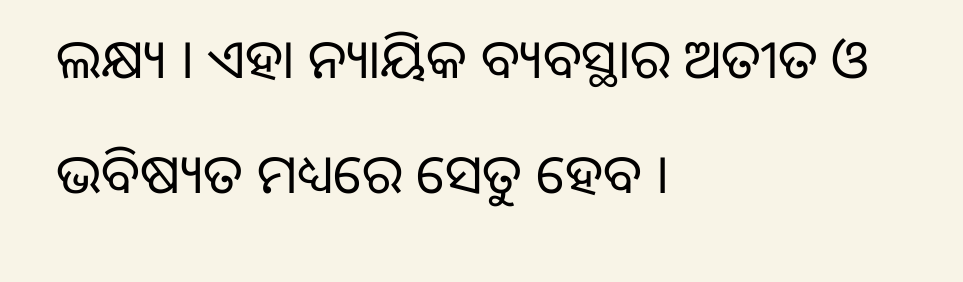ଲକ୍ଷ୍ୟ । ଏହା ନ୍ୟାୟିକ ବ୍ୟବସ୍ଥାର ଅତୀତ ଓ ଭବିଷ୍ୟତ ମଧ୍ୟରେ ସେତୁ ହେବ ।